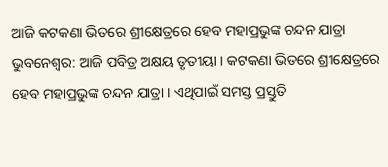ଆଜି କଟକଣା ଭିତରେ ଶ୍ରୀକ୍ଷେତ୍ରରେ ହେବ ମହାପ୍ରଭୁଙ୍କ ଚନ୍ଦନ ଯାତ୍ରା
ଭୁବନେଶ୍ୱର: ଆଜି ପବିତ୍ର ଅକ୍ଷୟ ତୃତୀୟା । କଟକଣା ଭିତରେ ଶ୍ରୀକ୍ଷେତ୍ରରେ ହେବ ମହାପ୍ରଭୁଙ୍କ ଚନ୍ଦନ ଯାତ୍ରା । ଏଥିପାଇଁ ସମସ୍ତ ପ୍ରସ୍ତୁତି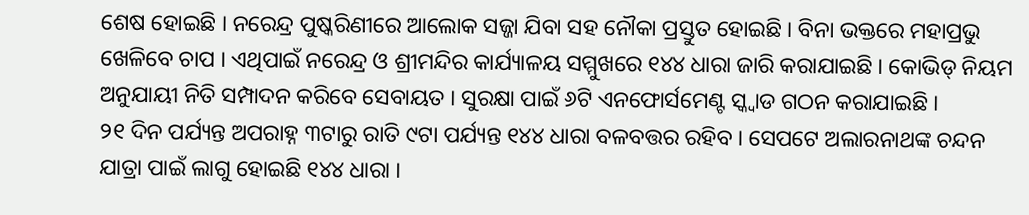ଶେଷ ହୋଇଛି । ନରେନ୍ଦ୍ର ପୁଷ୍କରିଣୀରେ ଆଲୋକ ସଜ୍ଜା ଯିବା ସହ ନୌକା ପ୍ରସ୍ତୁତ ହୋଇଛି । ବିନା ଭକ୍ତରେ ମହାପ୍ରଭୁ ଖେଳିବେ ଚାପ । ଏଥିପାଇଁ ନରେନ୍ଦ୍ର ଓ ଶ୍ରୀମନ୍ଦିର କାର୍ଯ୍ୟାଳୟ ସମ୍ମୁଖରେ ୧୪୪ ଧାରା ଜାରି କରାଯାଇଛି । କୋଭିଡ୍ ନିୟମ ଅନୁଯାୟୀ ନିତି ସମ୍ପାଦନ କରିବେ ସେବାୟତ । ସୁରକ୍ଷା ପାଇଁ ୬ଟି ଏନଫୋର୍ସମେଣ୍ଟ ସ୍କ୍ୱାଡ ଗଠନ କରାଯାଇଛି ।
୨୧ ଦିନ ପର୍ଯ୍ୟନ୍ତ ଅପରାହ୍ନ ୩ଟାରୁ ରାତି ୯ଟା ପର୍ଯ୍ୟନ୍ତ ୧୪୪ ଧାରା ବଳବତ୍ତର ରହିବ । ସେପଟେ ଅଲାରନାଥଙ୍କ ଚନ୍ଦନ ଯାତ୍ରା ପାଇଁ ଲାଗୁ ହୋଇଛି ୧୪୪ ଧାରା ।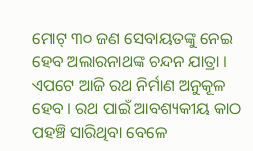ମୋଟ୍ ୩୦ ଜଣ ସେବାୟତଙ୍କୁ ନେଇ ହେବ ଅଲାରନାଥଙ୍କ ଚନ୍ଦନ ଯାତ୍ରା । ଏପଟେ ଆଜି ରଥ ନିର୍ମାଣ ଅନୁକୂଳ ହେବ । ରଥ ପାଇଁ ଆବଶ୍ୟକୀୟ କାଠ ପହଞ୍ଚି ସାରିଥିବା ବେଳେ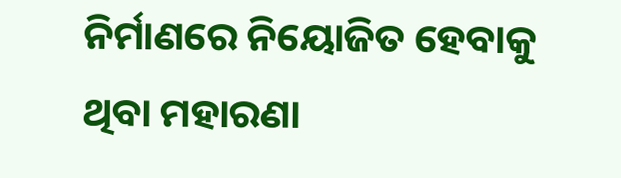ନିର୍ମାଣରେ ନିୟୋଜିତ ହେବାକୁ ଥିବା ମହାରଣା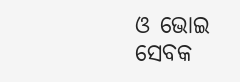ଓ ଭୋଇ ସେବକ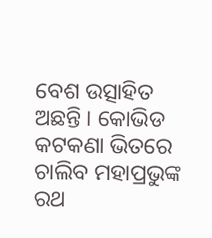ବେଶ ଉତ୍ସାହିତ ଅଛନ୍ତି । କୋଭିଡ କଟକଣା ଭିତରେ ଚାଲିବ ମହାପ୍ରଭୁଙ୍କ ରଥ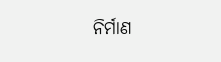ନିର୍ମାଣ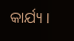କାର୍ଯ୍ୟ ।